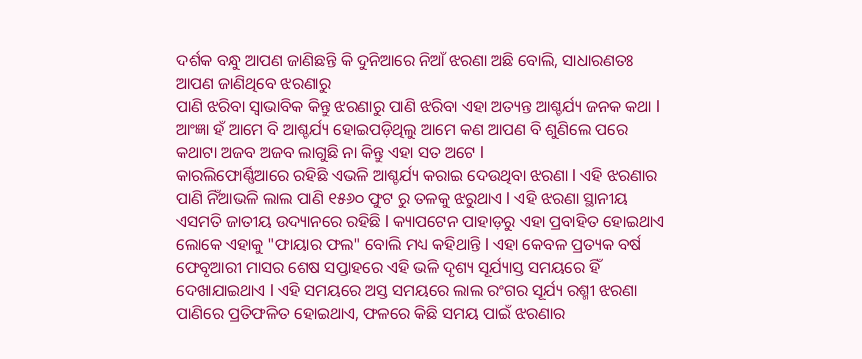ଦର୍ଶକ ବନ୍ଧୁ ଆପଣ ଜାଣିଛନ୍ତି କି ଦୁନିଆରେ ନିଆଁ ଝରଣା ଅଛି ବୋଲି, ସାଧାରଣତଃ ଆପଣ ଜାଣିଥିବେ ଝରଣାରୁ
ପାଣି ଝରିବା ସ୍ୱାଭାବିକ କିନ୍ତୁ ଝରଣାରୁ ପାଣି ଝରିବା ଏହା ଅତ୍ୟନ୍ତ ଆଶ୍ଚର୍ଯ୍ୟ ଜନକ କଥା l ଆଂଜ୍ଞା ହଁ ଆମେ ବି ଆଶ୍ଚର୍ଯ୍ୟ ହୋଇପଡ଼ିଥିଲୁ ଆମେ କଣ ଆପଣ ବି ଶୁଣିଲେ ପରେ କଥାଟା ଅଜବ ଅଜବ ଲାଗୁଛି ନା କିନ୍ତୁ ଏହା ସତ ଅଟେ l
କାରଲିଫୋର୍ଣ୍ଣିଆରେ ରହିଛି ଏଭଳି ଆଶ୍ଚର୍ଯ୍ୟ କରାଇ ଦେଉଥିବା ଝରଣା l ଏହି ଝରଣାର ପାଣି ନିଁଆଭଳି ଲାଲ ପାଣି ୧୫୬୦ ଫୁଟ ରୁ ତଳକୁ ଝରୁଥାଏ l ଏହି ଝରଣା ସ୍ଥାନୀୟ ଏସମତି ଜାତୀୟ ଉଦ୍ୟାନରେ ରହିଛି l କ୍ୟାପଟେନ ପାହାଡ଼ରୁ ଏହା ପ୍ରବାହିତ ହୋଇଥାଏ
ଲୋକେ ଏହାକୁ "ଫାୟାର ଫଲ" ବୋଲି ମଧ୍ୟ କହିଥାନ୍ତି l ଏହା କେବଳ ପ୍ରତ୍ୟକ ବର୍ଷ ଫେବୃଆରୀ ମାସର ଶେଷ ସପ୍ତାହରେ ଏହି ଭଳି ଦୃଶ୍ୟ ସୂର୍ଯ୍ୟାସ୍ତ ସମୟରେ ହିଁ ଦେଖାଯାଇଥାଏ l ଏହି ସମୟରେ ଅସ୍ତ ସମୟରେ ଲାଲ ରଂଗର ସୂର୍ଯ୍ୟ ରଶ୍ମୀ ଝରଣା ପାଣିରେ ପ୍ରତିଫଳିତ ହୋଇଥାଏ, ଫଳରେ କିଛି ସମୟ ପାଇଁ ଝରଣାର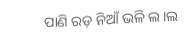ପାଣି ରଡ଼ ନିଆଁ ଭଳି ଲ।ଲ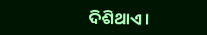ଦିଶିଥାଏ ।